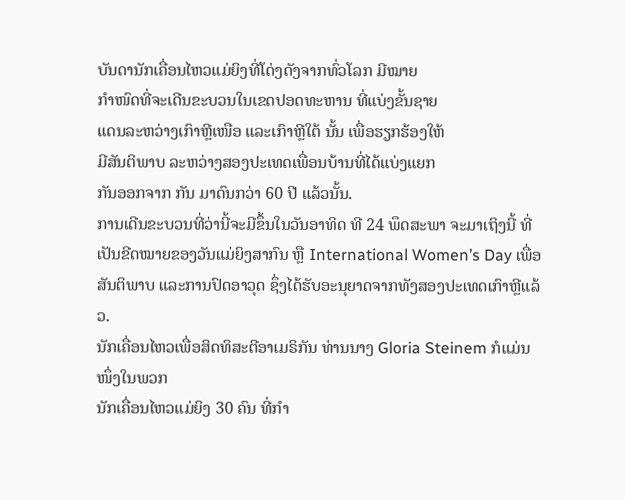ບັນດານັກເຄື່ອນໄຫວແມ່ຍິງທີ່ໂດ່ງດັງຈາກທົ່ວໂລກ ມີໝາຍ
ກຳໜົດທີ່ຈະເດີນຂະບວນໃນເຂດປອດທະຫານ ທີ່ແບ່ງຂັ້ນຊາຍ
ແດນລະຫວ່າງເກົາຫຼີເໜືອ ແລະເກົາຫຼີໃຕ້ ນັ້ນ ເພື່ອຮຽກຮ້ອງໃຫ້
ມີສັນຕິພາບ ລະຫວ່າງສອງປະເທດເພື່ອນບ້ານທີ່ໄດ້ແບ່ງແຍກ
ກັນອອກຈາກ ກັນ ມາດົນກວ່າ 60 ປີ ແລ້ວນັ້ນ.
ການເດີນຂະບວນທີ່ວ່ານີ້ຈະມີຂຶ້ນໃນວັນອາທິດ ທີ 24 ພຶດສະພາ ຈະມາເຖິງນີ້ ທີ່ເປັນຂີດໝາຍຂອງວັນແມ່ຍິງສາກົນ ຫຼື International Women’s Day ເພື່ອສັນຕິພາບ ແລະການປົດອາວຸດ ຊຶ່ງໄດ້ຮັບອະນຸຍາດຈາກທັງສອງປະເທດເກົາຫຼີແລ້ວ.
ນັກເຄື່ອນໄຫວເພື່ອສິດທິສະຕີອາເມຣິກັນ ທ່ານນາງ Gloria Steinem ກໍແມ່ນໜຶ່ງໃນພວກ
ນັກເຄື່ອນໄຫວແມ່ຍິງ 30 ຄົນ ທີ່ກຳ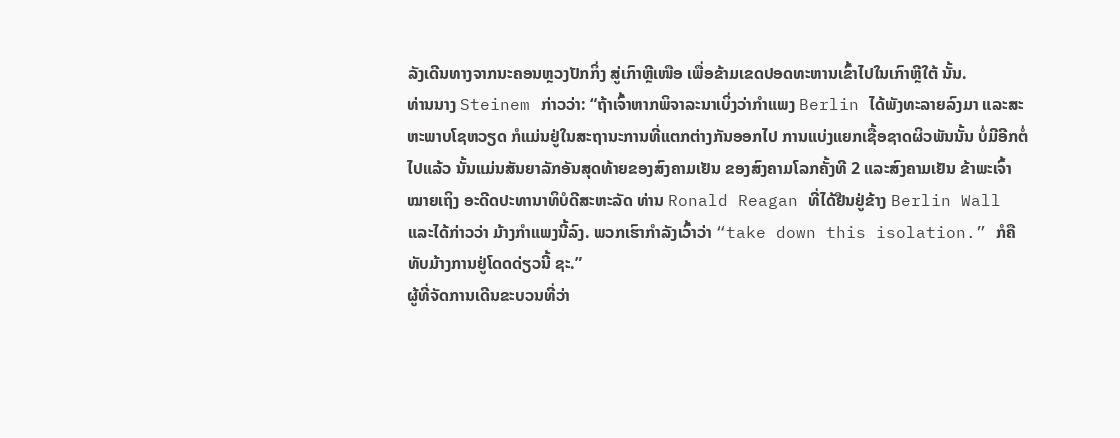ລັງເດີນທາງຈາກນະຄອນຫຼວງປັກກິ່ງ ສູ່ເກົາຫຼີເໜືອ ເພື່ອຂ້າມເຂດປອດທະຫານເຂົ້າໄປໃນເກົາຫຼີໃຕ້ ນັ້ນ.
ທ່ານນາງ Steinem ກ່າວວ່າ: “ຖ້າເຈົ້າຫາກພິຈາລະນາເບິ່ງວ່າກຳແພງ Berlin ໄດ້ພັງທະລາຍລົງມາ ແລະສະຫະພາບໂຊຫວຽດ ກໍແມ່ນຢູ່ໃນສະຖານະການທີ່ແຕກຕ່າງກັນອອກໄປ ການແບ່ງແຍກເຊື້ອຊາດຜິວພັນນັ້ນ ບໍ່ມີອີກຕໍ່ໄປແລ້ວ ນັ້ນແມ່ນສັນຍາລັກອັນສຸດທ້າຍຂອງສົງຄາມເຢັນ ຂອງສົງຄາມໂລກຄັ້ງທີ 2 ແລະສົງຄາມເຢັນ ຂ້າພະເຈົ້າໝາຍເຖິງ ອະດີດປະທານາທິບໍດີສະຫະລັດ ທ່ານ Ronald Reagan ທີ່ໄດ້ຢືນຢູ່ຂ້າງ Berlin Wall ແລະໄດ້ກ່າວວ່າ ມ້າງກຳແພງນີ້ລົງ. ພວກເຮົາກຳລັງເວົ້າວ່າ “take down this isolation.” ກໍຄື ທັບມ້າງການຢູ່ໂດດດ່ຽວນີ້ ຊະ.”
ຜູ້ທີ່ຈັດການເດີນຂະບວນທີ່ວ່າ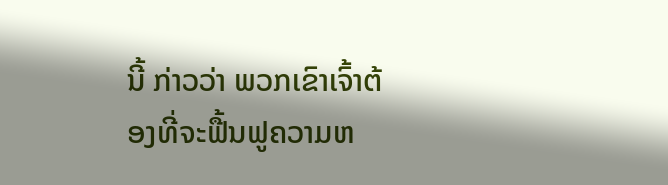ນີ້ ກ່າວວ່າ ພວກເຂົາເຈົ້າຕ້ອງທີ່ຈະຟື້ນຟູຄວາມຫ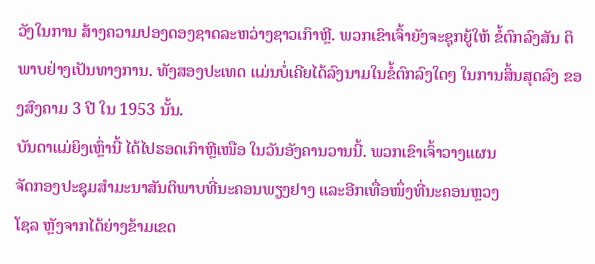ວັງໃນການ ສ້າງຄວາມປອງດອງຊາດລະຫວ່າງຊາວເກົາຫຼີ. ພວກເຂົາເຈົ້າຍັງຈະຊຸກຍູ້ໃຫ້ ຂໍ້ຕົກລົງສັນ ຕິພາບຢ່າງເປັນທາງການ. ທັງສອງປະເທດ ແມ່ນບໍ່ເຄີຍໄດ້ລົງນາມໃນຂໍ້ຕົກລົງໃດໆ ໃນການສິ້ນສຸດລົງ ຂອງສົງຄາມ 3 ປີ ໃນ 1953 ນັ້ນ.
ບັນດາແມ່ຍິງເຫຼົ່ານີ້ ໄດ້ໄປຮອດເກົາຫຼີເໜືອ ໃນວັນອັງຄານວານນີ້. ພວກເຂົາເຈົ້າວາງແຜນ
ຈັດກອງປະຊຸມສຳມະນາສັນຕິພາບທີ່ນະຄອນພຽງຢາງ ແລະອີກເທື່ອໜຶ່ງທີ່ນະຄອນຫຼວງ
ໂຊລ ຫຼັງຈາກໄດ້ຍ່າງຂ້າມເຂດ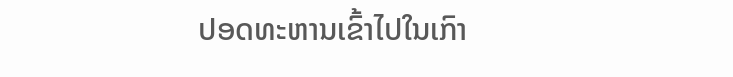ປອດທະຫານເຂົ້າໄປໃນເກົາ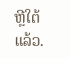ຫຼີໃຕ້ແລ້ວ.